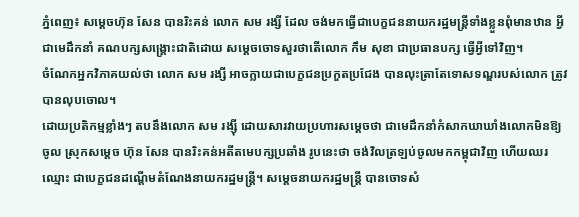ភ្នំពេញ៖ សម្តេចហ៊ុន សែន បានរិះគន់ លោក សម រង្សី ដែល ចង់មកធ្វើជាបេក្ខជននាយករដ្ឋមន្ត្រីទាំងខ្លួនពុំមានឋាន អ្វីជាមេដឹកនាំ គណបក្សសង្គ្រោះជាតិដោយ សម្ដេចចោទសួរថាតើលោក កឹម សុខា ជាប្រធានបក្ស ធ្វើអ្វីទៅវិញ។
ចំណែកអ្នកវិភាគយល់ថា លោក សម រង្សី អាចក្លាយជាបេក្ខជនប្រកួតប្រជែង បានលុះត្រាតែទោសទណ្ឌរបស់លោក ត្រូវបានលុបចោល។
ដោយប្រតិកម្មខ្លាំងៗ តបនឹងលោក សម រង្ស៊ី ដោយសារវាយប្រហារសម្ដេចថា ជាមេដឹកនាំកំសាកឃាឃាំងលោកមិនឱ្យ ចូល ស្រុកសម្តេច ហ៊ុន សែន បានរិះគន់អតីតមេបក្សប្រឆាំង រូបនេះថា ចង់វិលត្រឡប់ចូលមកកម្ពុជាវិញ ហើយឈរឈ្មោះ ជាបេក្ខជនដណ្តើមតំណែងនាយករដ្ឋមន្ត្រី។ សម្ដេចនាយករដ្ឋមន្ត្រី បានចោទសំ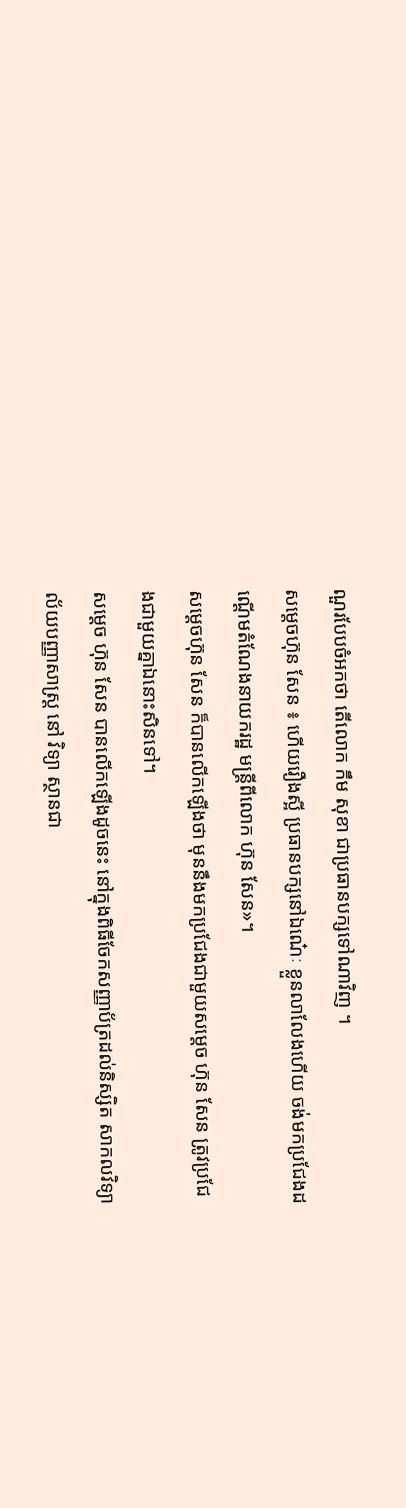ណួរបែបចំអកថា តើលោក កឹម សុខា ជាប្រធានបក្សទៅណាវិញ ។
សម្តេចហ៊ុន សែន ៖ ហើយរឿងស្អី ប្រធានបក្សនៅឯណេ៎ៈ ខ្លួនលាលែងហើយ ចង់មកប្រជែងដណ្ដើមតំណែងនាយករដ្ឋ មន្ត្រីពីលោក ហ៊ុន សែន»។
សម្តេចហ៊ុន សែន ក៏បានលើកឡើងថា មុននឹងមកប្រជែងជាមួយសម្តេច ហ៊ុន សែន ត្រូវប្រជែងជាមួយគ្នាឯនោះសិនទៅ។
សម្តេច ហ៊ុន សែន បានលើកឡើងដូចនេះ នៅក្នុងពិធីចែកសញ្ញាប័ត្រដល់និស្សិត សាកលវិទ្យាល័យបញ្ញាសាស្ត្រ នៅ វិទ្យា ស្ថានជា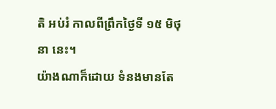តិ អប់រំ កាលពីព្រឹកថ្ងៃទី ១៥ មិថុនា នេះ។
យ៉ាងណាក៏ដោយ ទំនងមានតែ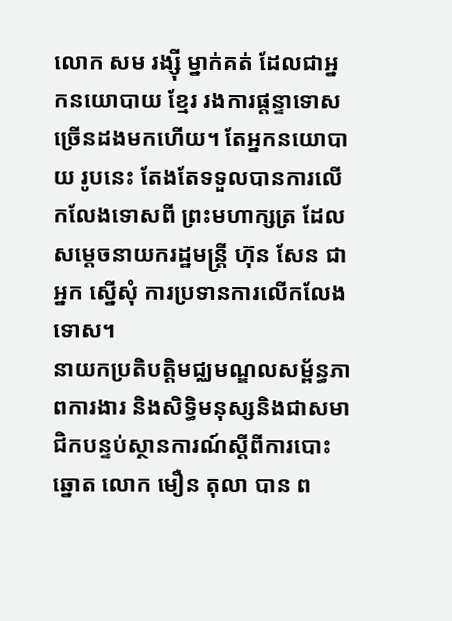លោក សម រង្ស៊ី ម្នាក់គត់ ដែលជាអ្នកនយោបាយ ខ្មែរ រងការផ្តន្ទាទោសច្រើនដងមកហើយ។ តែអ្នកនយោបាយ រូបនេះ តែងតែទទួលបានការលើកលែងទោសពី ព្រះមហាក្សត្រ ដែលសម្ដេចនាយករដ្ឋមន្ត្រី ហ៊ុន សែន ជាអ្នក ស្នើសុំ ការប្រទានការលើកលែងទោស។
នាយកប្រតិបត្តិមជ្ឈមណ្ឌលសម្ព័ន្ធភាពការងារ និងសិទ្ធិមនុស្សនិងជាសមាជិកបន្ទប់ស្ថានការណ៍ស្ដីពីការបោះឆ្នោត លោក មឿន តុលា បាន ព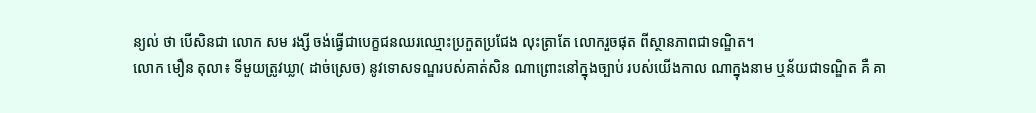ន្យល់ ថា បើសិនជា លោក សម រង្សី ចង់ធ្វើជាបេក្ខជនឈរឈ្មោះប្រកួតប្រជែង លុះត្រាតែ លោករួចផុត ពីស្ថានភាពជាទណ្ឌិត។
លោក មឿន តុលា៖ ទីមួយត្រូវឃ្លា( ដាច់ស្រេច) នូវទោសទណ្ឌរបស់គាត់សិន ណាព្រោះនៅក្នុងច្បាប់ របស់យើងកាល ណាក្នុងនាម ឬន័យជាទណ្ឌិត គឺ គា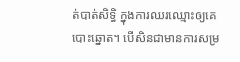ត់បាត់សិទ្ធិ ក្នុងការឈរឈ្មោះឲ្យគេបោះឆ្នោត។ បើសិនជាមានការសម្រ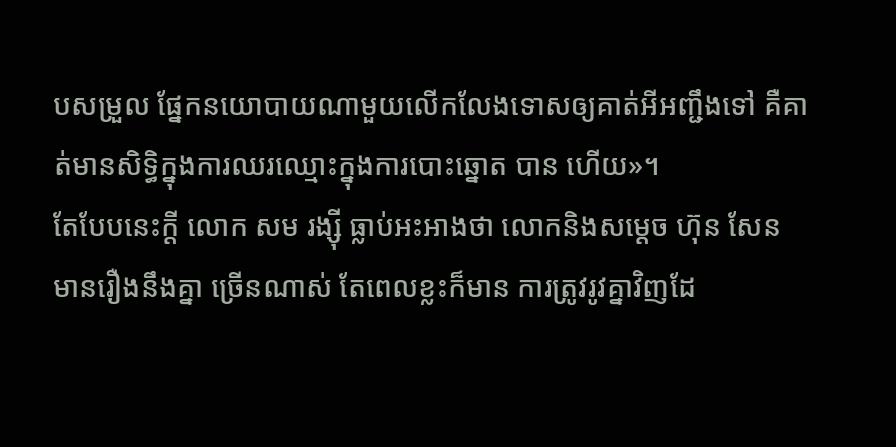បសម្រួល ផ្នែកនយោបាយណាមួយលើកលែងទោសឲ្យគាត់អីអញ្ជឹងទៅ គឺគាត់មានសិទ្ធិក្នុងការឈរឈ្មោះក្នុងការបោះឆ្នោត បាន ហើយ»។
តែបែបនេះក្ដី លោក សម រង្ស៊ី ធ្លាប់អះអាងថា លោកនិងសម្ដេច ហ៊ុន សែន មានរឿងនឹងគ្នា ច្រើនណាស់ តែពេលខ្លះក៏មាន ការត្រូវរូវគ្នាវិញដែ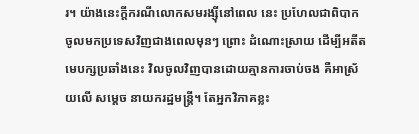រ។ យ៉ាងនេះក្ដីករណីលោកសមរង្ស៊ីនៅពេល នេះ ប្រហែលជាពិបាកចូលមកប្រទេសវិញជាងពេលមុនៗ ព្រោះ ដំណោះស្រាយ ដើម្បីអតីតមេបក្សប្រឆាំងនេះ វិលចូលវិញបានដោយគ្មានការចាប់ចង គឺអាស្រ័យលើ សម្ដេច នាយករដ្ឋមន្ត្រី។ តែអ្នកវិភាគខ្លះ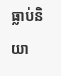ធ្លាប់និយា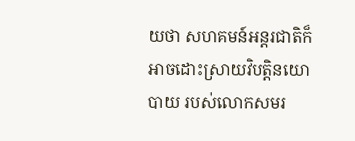យថា សហគមន៍អន្តរជាតិក៏អាចដោះស្រាយវិបត្តិនយោបាយ របស់លោកសមរ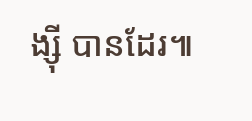ង្ស៊ី បានដែរ៕